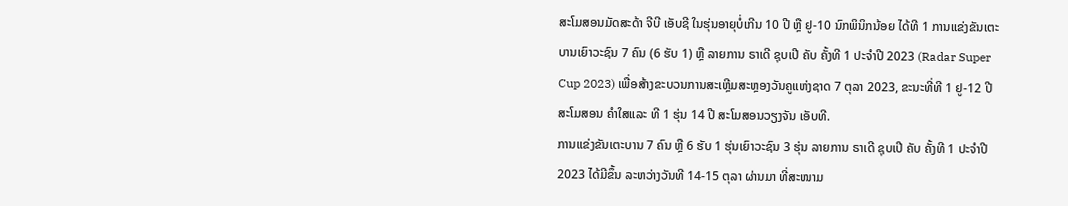ສະໂມສອນມັດສະດ້າ ຈີບີ ເອັບຊີ ໃນຮຸ່ນອາຍຸບໍ່ເກີນ 10 ປີ ຫຼື ຢູ-10 ນົກພິນິກນ້ອຍ ໄດ້ທີ 1 ການແຂ່ງຂັນເຕະບານເຍົາວະຊົນ 7 ຄົນ (6 ຮັບ 1) ຫຼື ລາຍການ ຣາເດີ ຊຸບເປີ ຄັບ ຄັ້ງທີ 1 ປະຈຳປີ 2023 (Radar Super Cup 2023) ເພື່ອສ້າງຂະບວນການສະເຫຼີມສະຫຼອງວັນຄູແຫ່ງຊາດ 7 ຕຸລາ 2023, ຂະນະທີ່ທີ 1 ຢູ-12 ປີ ສະໂມສອນ ຄຳໃສແລະ ທີ 1 ຮຸ່ນ 14 ປີ ສະໂມສອນວຽງຈັນ ເອັບທີ.
ການແຂ່ງຂັນເຕະບານ 7 ຄົນ ຫຼື 6 ຮັບ 1 ຮຸ່ນເຍົາວະຊົນ 3 ຮຸ່ນ ລາຍການ ຣາເດີ ຊຸບເປີ ຄັບ ຄັ້ງທີ 1 ປະຈຳປີ 2023 ໄດ້ມີຂຶ້ນ ລະຫວ່າງວັນທີ 14-15 ຕຸລາ ຜ່ານມາ ທີ່ສະໜາມ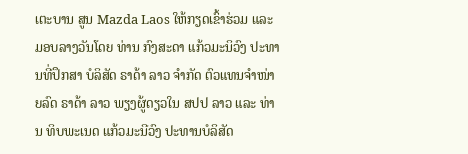ເຕະບານ ສູນ Mazda Laos ໃຫ້ກຽດເຂົ້າຮ່ວມ ແລະ ມອບລາງວັນໂດຍ ທ່ານ ກົງສະດາ ແກ້ວມະນິວົງ ປະທານທີ່ປຶກສາ ບໍລິສັດ ຣາດ້າ ລາວ ຈຳກັດ ຕົວແທນຈຳໜ່າຍລົດ ຣາດ້າ ລາວ ພຽງຜູ້ດຽວໃນ ສປປ ລາວ ແລະ ທ່ານ ທິບພະເນດ ແກ້ວມະນີວົງ ປະທານບໍລິສັດ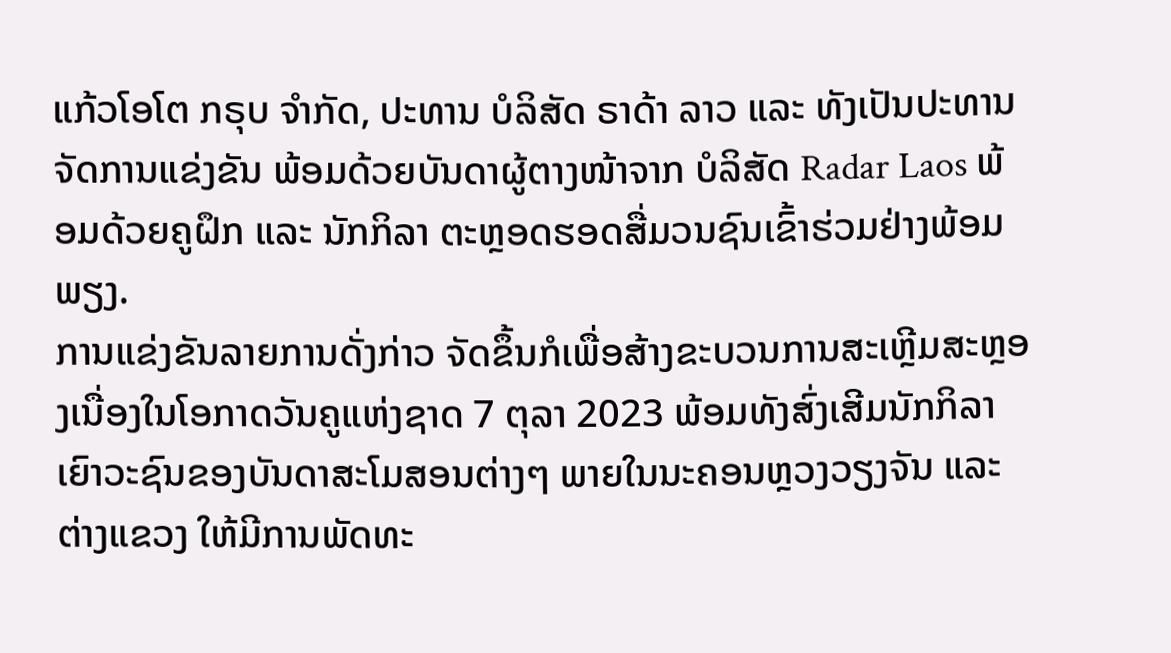ແກ້ວໂອໂຕ ກຣຸບ ຈຳກັດ, ປະທານ ບໍລິສັດ ຣາດ້າ ລາວ ແລະ ທັງເປັນປະທານຈັດການແຂ່ງຂັນ ພ້ອມດ້ວຍບັນດາຜູ້ຕາງໜ້າຈາກ ບໍລິສັດ Radar Laos ພ້ອມດ້ວຍຄູຝຶກ ແລະ ນັກກິລາ ຕະຫຼອດຮອດສື່ມວນຊົນເຂົ້າຮ່ວມຢ່າງພ້ອມພຽງ.
ການແຂ່ງຂັນລາຍການດັ່ງກ່າວ ຈັດຂຶ້ນກໍເພື່ອສ້າງຂະບວນການສະເຫຼີມສະຫຼອງເນື່ອງໃນໂອກາດວັນຄູແຫ່ງຊາດ 7 ຕຸລາ 2023 ພ້ອມທັງສົ່ງເສີມນັກກິລາເຍົາວະຊົນຂອງບັນດາສະໂມສອນຕ່າງໆ ພາຍໃນນະຄອນຫຼວງວຽງຈັນ ແລະ ຕ່າງແຂວງ ໃຫ້ມີການພັດທະ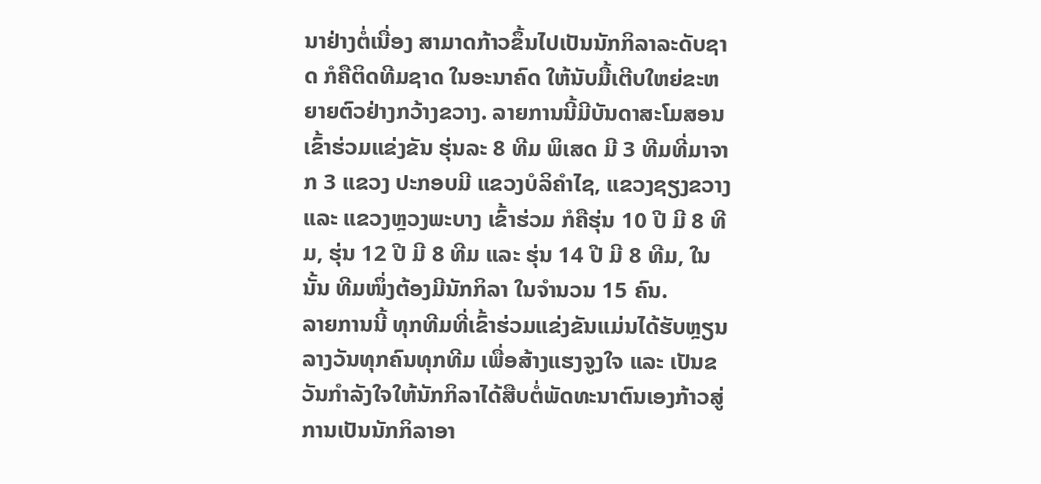ນາຢ່າງຕໍ່ເນື່ອງ ສາມາດກ້າວຂຶ້ນໄປເປັນນັກກິລາລະດັບຊາດ ກໍຄືຕິດທີມຊາດ ໃນອະນາຄົດ ໃຫ້ນັບມື້ເຕີບໃຫຍ່ຂະຫຍາຍຕົວຢ່າງກວ້າງຂວາງ. ລາຍການນີ້ມີບັນດາສະໂມສອນເຂົ້າຮ່ວມແຂ່ງຂັນ ຮຸ່ນລະ 8 ທີມ ພິເສດ ມີ 3 ທີມທີ່ມາຈາກ 3 ແຂວງ ປະກອບມີ ແຂວງບໍລິຄຳໄຊ, ແຂວງຊຽງຂວາງ ແລະ ແຂວງຫຼວງພະບາງ ເຂົ້າຮ່ວມ ກໍຄືຮຸ່ນ 10 ປີ ມີ 8 ທີມ, ຮຸ່ນ 12 ປີ ມີ 8 ທີມ ແລະ ຮຸ່ນ 14 ປີ ມີ 8 ທີມ, ໃນນັ້ນ ທີມໜຶ່ງຕ້ອງມີນັກກິລາ ໃນຈຳນວນ 15 ຄົນ.
ລາຍການນີ້ ທຸກທີມທີ່ເຂົ້າຮ່ວມແຂ່ງຂັນແມ່ນໄດ້ຮັບຫຼຽນລາງວັນທຸກຄົນທຸກທີມ ເພື່ອສ້າງແຮງຈູງໃຈ ແລະ ເປັນຂວັນກຳລັງໃຈໃຫ້ນັກກິລາໄດ້ສືບຕໍ່ພັດທະນາຕົນເອງກ້າວສູ່ການເປັນນັກກິລາອາ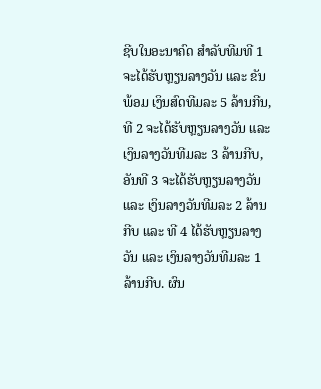ຊີບໃນອະນາຄົດ ສຳລັບທີມທີ 1 ຈະໄດ້ຮັບຫຼຽນລາງວັນ ແລະ ຂັນ ພ້ອມ ເງິນສົດທີມລະ 5 ລ້ານກີນ, ທີ 2 ຈະໄດ້ຮັບຫຼຽນລາງວັນ ແລະ ເງິນລາງວັນທີມລະ 3 ລ້ານກີບ, ອັນທີ 3 ຈະໄດ້ຮັບຫຼຽນລາງວັນ ແລະ ເງິນລາງວັນທີມລະ 2 ລ້ານກີບ ແລະ ທີ 4 ໄດ້ຮັບຫຼຽນລາງວັນ ແລະ ເງິນລາງວັນທີມລະ 1 ລ້ານກີບ. ຜົນ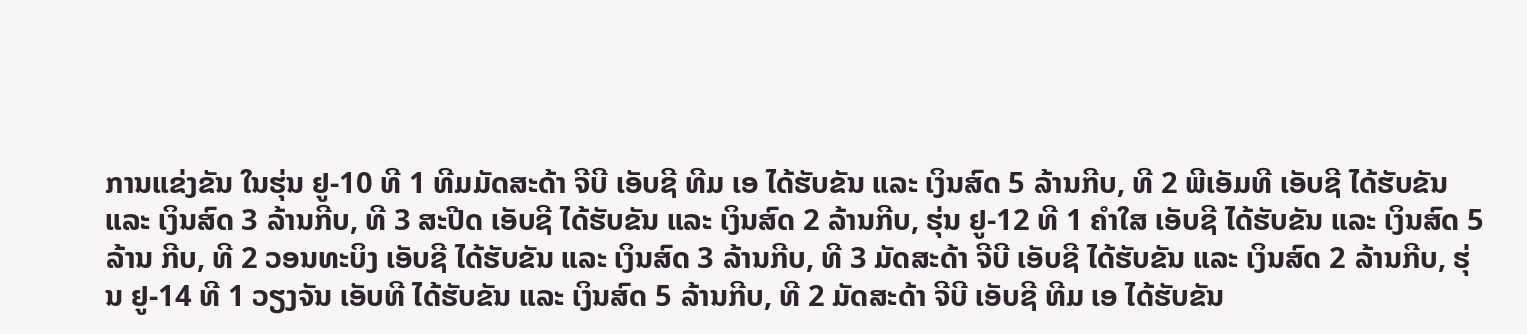ການແຂ່ງຂັນ ໃນຮຸ່ນ ຢູ-10 ທີ 1 ທີມມັດສະດ້າ ຈີບີ ເອັບຊີ ທີມ ເອ ໄດ້ຮັບຂັນ ແລະ ເງິນສົດ 5 ລ້ານກີບ, ທີ 2 ພີເອັມທີ ເອັບຊີ ໄດ້ຮັບຂັນ ແລະ ເງິນສົດ 3 ລ້ານກີບ, ທີ 3 ສະປີດ ເອັບຊີ ໄດ້ຮັບຂັນ ແລະ ເງິນສົດ 2 ລ້ານກີບ, ຮຸ່ນ ຢູ-12 ທີ 1 ຄຳໃສ ເອັບຊີ ໄດ້ຮັບຂັນ ແລະ ເງິນສົດ 5 ລ້ານ ກີບ, ທີ 2 ວອນທະບິງ ເອັບຊີ ໄດ້ຮັບຂັນ ແລະ ເງິນສົດ 3 ລ້ານກີບ, ທີ 3 ມັດສະດ້າ ຈີບີ ເອັບຊີ ໄດ້ຮັບຂັນ ແລະ ເງິນສົດ 2 ລ້ານກີບ, ຮຸ່ນ ຢູ-14 ທີ 1 ວຽງຈັນ ເອັບທີ ໄດ້ຮັບຂັນ ແລະ ເງິນສົດ 5 ລ້ານກີບ, ທີ 2 ມັດສະດ້າ ຈີບີ ເອັບຊີ ທີມ ເອ ໄດ້ຮັບຂັນ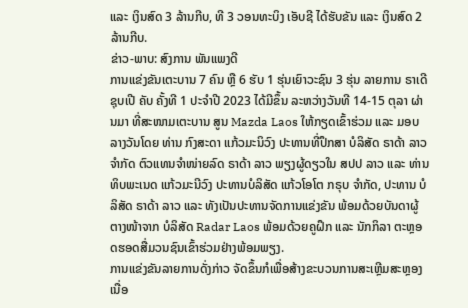ແລະ ເງິນສົດ 3 ລ້ານກີບ, ທີ 3 ວອນທະບິງ ເອັບຊີ ໄດ້ຮັບຂັນ ແລະ ເງິນສົດ 2 ລ້ານກີບ.
ຂ່າວ-ພາບ: ສົງການ ພັນແພງດີ
ການແຂ່ງຂັນເຕະບານ 7 ຄົນ ຫຼື 6 ຮັບ 1 ຮຸ່ນເຍົາວະຊົນ 3 ຮຸ່ນ ລາຍການ ຣາເດີ ຊຸບເປີ ຄັບ ຄັ້ງທີ 1 ປະຈຳປີ 2023 ໄດ້ມີຂຶ້ນ ລະຫວ່າງວັນທີ 14-15 ຕຸລາ ຜ່ານມາ ທີ່ສະໜາມເຕະບານ ສູນ Mazda Laos ໃຫ້ກຽດເຂົ້າຮ່ວມ ແລະ ມອບລາງວັນໂດຍ ທ່ານ ກົງສະດາ ແກ້ວມະນິວົງ ປະທານທີ່ປຶກສາ ບໍລິສັດ ຣາດ້າ ລາວ ຈຳກັດ ຕົວແທນຈຳໜ່າຍລົດ ຣາດ້າ ລາວ ພຽງຜູ້ດຽວໃນ ສປປ ລາວ ແລະ ທ່ານ ທິບພະເນດ ແກ້ວມະນີວົງ ປະທານບໍລິສັດ ແກ້ວໂອໂຕ ກຣຸບ ຈຳກັດ, ປະທານ ບໍລິສັດ ຣາດ້າ ລາວ ແລະ ທັງເປັນປະທານຈັດການແຂ່ງຂັນ ພ້ອມດ້ວຍບັນດາຜູ້ຕາງໜ້າຈາກ ບໍລິສັດ Radar Laos ພ້ອມດ້ວຍຄູຝຶກ ແລະ ນັກກິລາ ຕະຫຼອດຮອດສື່ມວນຊົນເຂົ້າຮ່ວມຢ່າງພ້ອມພຽງ.
ການແຂ່ງຂັນລາຍການດັ່ງກ່າວ ຈັດຂຶ້ນກໍເພື່ອສ້າງຂະບວນການສະເຫຼີມສະຫຼອງເນື່ອ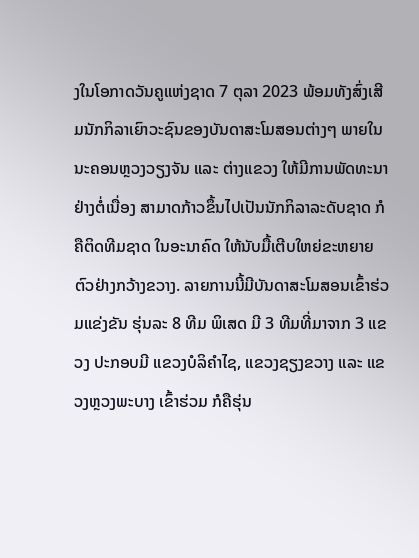ງໃນໂອກາດວັນຄູແຫ່ງຊາດ 7 ຕຸລາ 2023 ພ້ອມທັງສົ່ງເສີມນັກກິລາເຍົາວະຊົນຂອງບັນດາສະໂມສອນຕ່າງໆ ພາຍໃນນະຄອນຫຼວງວຽງຈັນ ແລະ ຕ່າງແຂວງ ໃຫ້ມີການພັດທະນາຢ່າງຕໍ່ເນື່ອງ ສາມາດກ້າວຂຶ້ນໄປເປັນນັກກິລາລະດັບຊາດ ກໍຄືຕິດທີມຊາດ ໃນອະນາຄົດ ໃຫ້ນັບມື້ເຕີບໃຫຍ່ຂະຫຍາຍຕົວຢ່າງກວ້າງຂວາງ. ລາຍການນີ້ມີບັນດາສະໂມສອນເຂົ້າຮ່ວມແຂ່ງຂັນ ຮຸ່ນລະ 8 ທີມ ພິເສດ ມີ 3 ທີມທີ່ມາຈາກ 3 ແຂວງ ປະກອບມີ ແຂວງບໍລິຄຳໄຊ, ແຂວງຊຽງຂວາງ ແລະ ແຂວງຫຼວງພະບາງ ເຂົ້າຮ່ວມ ກໍຄືຮຸ່ນ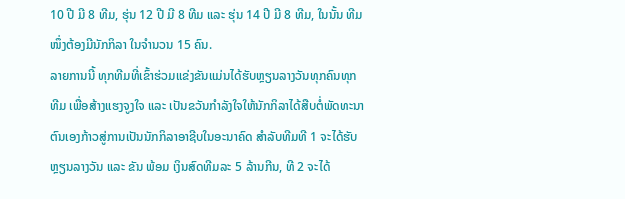10 ປີ ມີ 8 ທີມ, ຮຸ່ນ 12 ປີ ມີ 8 ທີມ ແລະ ຮຸ່ນ 14 ປີ ມີ 8 ທີມ, ໃນນັ້ນ ທີມໜຶ່ງຕ້ອງມີນັກກິລາ ໃນຈຳນວນ 15 ຄົນ.
ລາຍການນີ້ ທຸກທີມທີ່ເຂົ້າຮ່ວມແຂ່ງຂັນແມ່ນໄດ້ຮັບຫຼຽນລາງວັນທຸກຄົນທຸກທີມ ເພື່ອສ້າງແຮງຈູງໃຈ ແລະ ເປັນຂວັນກຳລັງໃຈໃຫ້ນັກກິລາໄດ້ສືບຕໍ່ພັດທະນາຕົນເອງກ້າວສູ່ການເປັນນັກກິລາອາຊີບໃນອະນາຄົດ ສຳລັບທີມທີ 1 ຈະໄດ້ຮັບຫຼຽນລາງວັນ ແລະ ຂັນ ພ້ອມ ເງິນສົດທີມລະ 5 ລ້ານກີນ, ທີ 2 ຈະໄດ້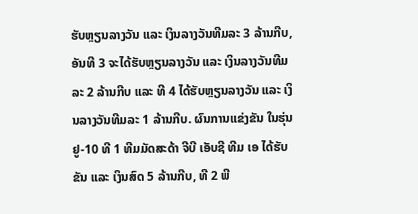ຮັບຫຼຽນລາງວັນ ແລະ ເງິນລາງວັນທີມລະ 3 ລ້ານກີບ, ອັນທີ 3 ຈະໄດ້ຮັບຫຼຽນລາງວັນ ແລະ ເງິນລາງວັນທີມລະ 2 ລ້ານກີບ ແລະ ທີ 4 ໄດ້ຮັບຫຼຽນລາງວັນ ແລະ ເງິນລາງວັນທີມລະ 1 ລ້ານກີບ. ຜົນການແຂ່ງຂັນ ໃນຮຸ່ນ ຢູ-10 ທີ 1 ທີມມັດສະດ້າ ຈີບີ ເອັບຊີ ທີມ ເອ ໄດ້ຮັບຂັນ ແລະ ເງິນສົດ 5 ລ້ານກີບ, ທີ 2 ພີ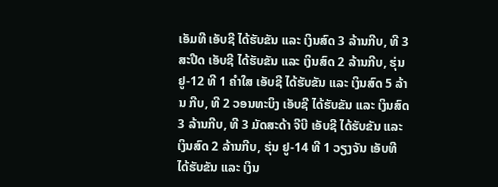ເອັມທີ ເອັບຊີ ໄດ້ຮັບຂັນ ແລະ ເງິນສົດ 3 ລ້ານກີບ, ທີ 3 ສະປີດ ເອັບຊີ ໄດ້ຮັບຂັນ ແລະ ເງິນສົດ 2 ລ້ານກີບ, ຮຸ່ນ ຢູ-12 ທີ 1 ຄຳໃສ ເອັບຊີ ໄດ້ຮັບຂັນ ແລະ ເງິນສົດ 5 ລ້ານ ກີບ, ທີ 2 ວອນທະບິງ ເອັບຊີ ໄດ້ຮັບຂັນ ແລະ ເງິນສົດ 3 ລ້ານກີບ, ທີ 3 ມັດສະດ້າ ຈີບີ ເອັບຊີ ໄດ້ຮັບຂັນ ແລະ ເງິນສົດ 2 ລ້ານກີບ, ຮຸ່ນ ຢູ-14 ທີ 1 ວຽງຈັນ ເອັບທີ ໄດ້ຮັບຂັນ ແລະ ເງິນ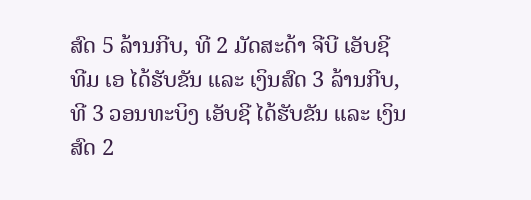ສົດ 5 ລ້ານກີບ, ທີ 2 ມັດສະດ້າ ຈີບີ ເອັບຊີ ທີມ ເອ ໄດ້ຮັບຂັນ ແລະ ເງິນສົດ 3 ລ້ານກີບ, ທີ 3 ວອນທະບິງ ເອັບຊີ ໄດ້ຮັບຂັນ ແລະ ເງິນສົດ 2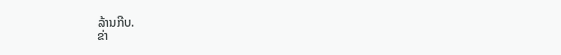ລ້ານກີບ.
ຂ່າ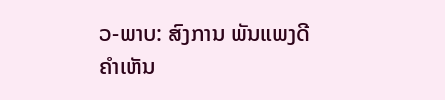ວ-ພາບ: ສົງການ ພັນແພງດີ
ຄໍາເຫັນ